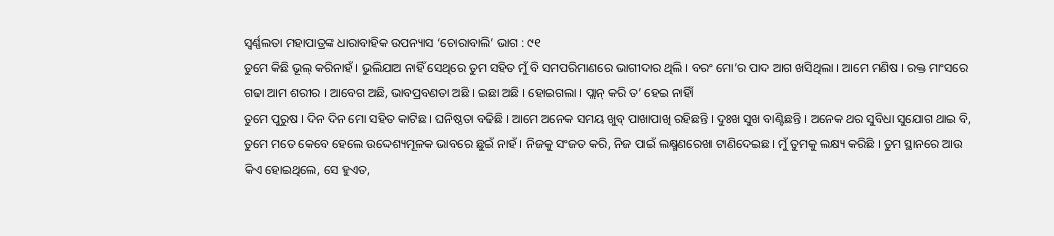ସ୍ୱର୍ଣ୍ଣଲତା ମହାପାତ୍ରଙ୍କ ଧାରାବାହିକ ଉପନ୍ୟାସ ‘ଚୋରାବାଲି’ ଭାଗ : ୯୧
ତୁମେ କିଛି ଭୂଲ୍ କରିନାହଁ । ଭୁଲିଯାଅ ନାହିଁ ସେଥିରେ ତୁମ ସହିତ ମୁଁ ବି ସମପରିମାଣରେ ଭାଗୀଦାର ଥିଲି । ବରଂ ମୋ’ର ପାଦ ଆଗ ଖସିଥିଲା । ଆମେ ମଣିଷ । ରକ୍ତ ମାଂସରେ ଗଢା ଆମ ଶରୀର । ଆବେଗ ଅଛି, ଭାବପ୍ରବଣତା ଅଛି । ଇଛା ଅଛି । ହୋଇଗଲା । ପ୍ଲାନ୍ କରି ତ’ ହେଇ ନାହିାଁ
ତୁମେ ପୁରୁଷ । ଦିନ ଦିନ ମୋ ସହିତ କାଟିଛ । ଘନିଷ୍ଠତା ବଢିଛି । ଆମେ ଅନେକ ସମୟ ଖୁବ୍ ପାଖାପାଖି ରହିଛନ୍ତି । ଦୁଃଖ ସୁଖ ବାଣ୍ଟିଛନ୍ତି । ଅନେକ ଥର ସୁବିଧା ସୁଯୋଗ ଥାଇ ବି, ତୁମେ ମତେ କେବେ ହେଲେ ଉଦ୍ଦେଶ୍ୟମୂଳକ ଭାବରେ ଛୁଇଁ ନାହଁ । ନିଜକୁ ସଂଜତ କରି, ନିଜ ପାଇଁ ଲକ୍ଷ୍ମଣରେଖା ଟାଣିଦେଇଛ । ମୁଁ ତୁମକୁ ଲକ୍ଷ୍ୟ କରିଛି । ତୁମ ସ୍ଥାନରେ ଆଉ କିଏ ହୋଇଥିଲେ, ସେ ହୁଏତ,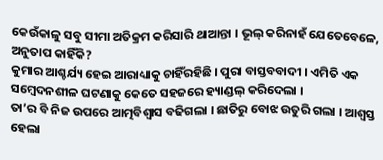କେଉଁକାଳୁ ସବୁ ସୀମା ଅତିକ୍ରମ କରିସାରି ଥାଆନ୍ତା । ଭୂଲ୍ କରିନାହଁ ଯେତେବେଳେ, ଅନୁତାପ କାହିଁକି?
କୁମାର ଆଶ୍ଚର୍ଯ୍ୟ ହେଇ ଆରାଧ୍ୟାକୁ ଚାହିଁରହିଛି । ପୁରା ବାସ୍ତବବାଦୀ । ଏମିତି ଏକ ସମ୍ବେଦନଶୀଳ ଘଟଣାକୁ କେତେ ସହଜରେ ହ୍ୟାଣ୍ଡଲ୍ କରିଦେଲା ।
ତା’ର ବି ନିଜ ଉପରେ ଆତ୍ମବିଶ୍ୱାସ ବଢିଗଲା । ଛାତିରୁ ବୋଝ ଉତୁରି ଗଲା । ଆଶ୍ୱସ୍ତ ହେଲା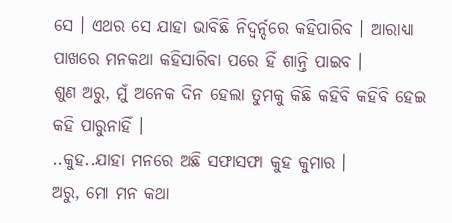ସେ । ଏଥର ସେ ଯାହା ଭାବିଛି ନିଦ୍ୱର୍ନ୍ଦରେ କହିପାରିବ । ଆରାଧ୍ୟା ପାଖରେ ମନକଥା କହିସାରିବା ପରେ ହିଁ ଶାନ୍ତି ପାଇବ ।
ଶୁଣ ଅରୁ, ମୁଁ ଅନେକ ଦିନ ହେଲା ତୁମକୁ କିଛି କହିବି କହିବି ହେଇ କହି ପାରୁନାହିଁ ।
..କୁହ..ଯାହା ମନରେ ଅଛି ସଫାସଫା କୁହ କୁମାର ।
ଅରୁ, ମୋ ମନ କଥା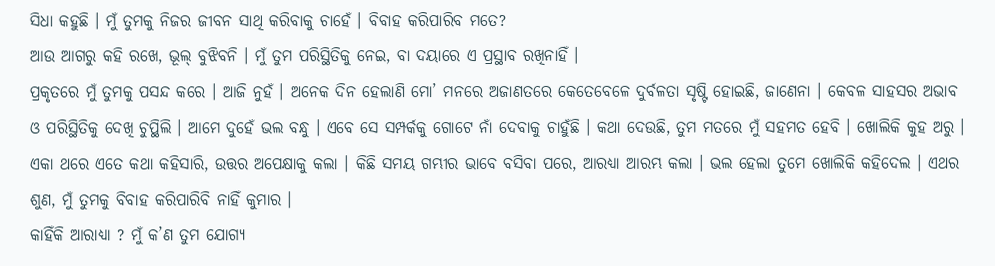ସିଧା କହୁଛି । ମୁଁ ତୁମକୁ ନିଜର ଜୀବନ ସାଥି କରିବାକୁ ଚାହେଁ । ବିବାହ କରିପାରିବ ମତେ?
ଆଉ ଆଗରୁ କହି ରଖେ, ଭୂଲ୍ ବୁଝିବନି । ମୁଁ ତୁମ ପରିସ୍ଥିତିକୁ ନେଇ, ବା ଦୟାରେ ଏ ପ୍ରସ୍ଥାବ ରଖିନାହିଁ ।
ପ୍ରକୃତରେ ମୁଁ ତୁମକୁ ପସନ୍ଦ କରେ । ଆଜି ନୁହଁ । ଅନେକ ଦିନ ହେଲାଣି ମୋ’ ମନରେ ଅଜାଣତରେ କେତେବେଳେ ଦୁର୍ବଳତା ସୃଷ୍ଟି ହୋଇଛି, ଜାଣେନା । କେବଳ ସାହସର ଅଭାବ ଓ ପରିସ୍ଥିତିକୁ ଦେଖି ଚୁପ୍ଥିଲି । ଆମେ ଦୁହେଁ ଭଲ ବନ୍ଧୁ । ଏବେ ସେ ସମ୍ପର୍କକୁ ଗୋଟେ ନାଁ ଦେବାକୁ ଚାହୁଁଛି । କଥା ଦେଉଛି, ତୁମ ମତରେ ମୁଁ ସହମତ ହେବି । ଖୋଲିକି କୁହ ଅରୁ ।
ଏକା ଥରେ ଏତେ କଥା କହିସାରି, ଉତ୍ତର ଅପେକ୍ଷାକୁ କଲା । କିଛି ସମୟ ଗମ୍ଭୀର ଭାବେ ବସିବା ପରେ, ଆରଧ୍ୟା ଆରମ୍ଭ କଲା । ଭଲ ହେଲା ତୁମେ ଖୋଲିକି କହିଦେଲ । ଏଥର ଶୁଣ, ମୁଁ ତୁମକୁ ବିବାହ କରିପାରିବି ନାହିଁ କୁମାର ।
କାହିଁକି ଆରାଧ୍ୟା ? ମୁଁ କ’ଣ ତୁମ ଯୋଗ୍ୟ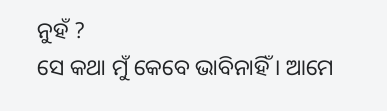ନୁହଁ ?
ସେ କଥା ମୁଁ କେବେ ଭାବିନାହିଁ । ଆମେ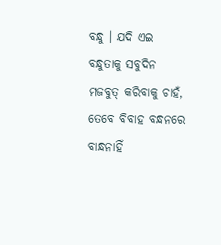ବନ୍ଧୁ । ଯଦି ଏଇ ବନ୍ଧୁତାକୁ ସବୁଦିନ ମଜବୁତ୍ କରିବାକୁ ଚାହଁ, ତେବେ ବିବାହ ବନ୍ଧନରେ ବାନ୍ଧନାହିଁ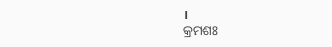।
କ୍ରମଶଃ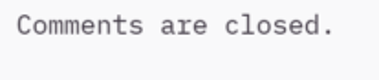Comments are closed.